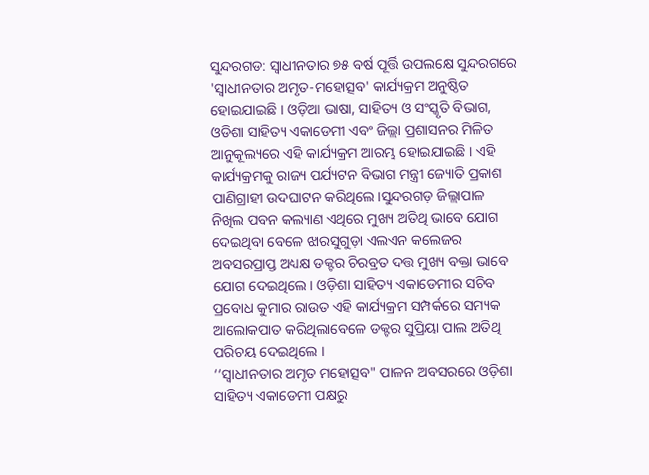ସୁନ୍ଦରଗଡ: ସ୍ୱାଧୀନତାର ୭୫ ବର୍ଷ ପୂର୍ତ୍ତି ଉପଲକ୍ଷେ ସୁନ୍ଦରଗରେ 'ସ୍ଵାଧୀନତାର ଅମୃତ-ମହୋତ୍ସବ' କାର୍ଯ୍ୟକ୍ରମ ଅନୁଷ୍ଠିତ ହୋଇଯାଇଛି । ଓଡ଼ିଆ ଭାଷା, ସାହିତ୍ୟ ଓ ସଂସ୍କୃତି ବିଭାଗ, ଓଡିଶା ସାହିତ୍ୟ ଏକାଡେମୀ ଏବଂ ଜିଲ୍ଲା ପ୍ରଶାସନର ମିଳିତ ଆନୁକୂଲ୍ୟରେ ଏହି କାର୍ଯ୍ୟକ୍ରମ ଆରମ୍ଭ ହୋଇଯାଇଛି । ଏହି କାର୍ଯ୍ୟକ୍ରମକୁ ରାଜ୍ୟ ପର୍ଯ୍ୟଟନ ବିଭାଗ ମନ୍ତ୍ରୀ ଜ୍ୟୋତି ପ୍ରକାଶ ପାଣିଗ୍ରାହୀ ଉଦଘାଟନ କରିଥିଲେ।ସୁନ୍ଦରଗଡ଼ ଜିଲ୍ଲାପାଳ ନିଖିଲ ପବନ କଲ୍ୟାଣ ଏଥିରେ ମୁଖ୍ୟ ଅତିଥି ଭାବେ ଯୋଗ ଦେଇଥିବା ବେଳେ ଝାରସୁଗୁଡ଼ା ଏଲଏନ କଲେଜର ଅବସରପ୍ରାପ୍ତ ଅଧ୍ୟକ୍ଷ ଡକ୍ଟର ଚିରବ୍ରତ ଦତ୍ତ ମୁଖ୍ୟ ବକ୍ତା ଭାବେ ଯୋଗ ଦେଇଥିଲେ। ଓଡ଼ିଶା ସାହିତ୍ୟ ଏକାଡେମୀର ସଚିବ ପ୍ରବୋଧ କୁମାର ରାଉତ ଏହି କାର୍ଯ୍ୟକ୍ରମ ସମ୍ପର୍କରେ ସମ୍ୟକ ଆଲୋକପାତ କରିଥିଲାବେଳେ ଡକ୍ଟର ସୁପ୍ରିୟା ପାଲ ଅତିଥି ପରିଚୟ ଦେଇଥିଲେ ।
‘‘ସ୍ୱାଧୀନତାର ଅମୃତ ମହୋତ୍ସବ" ପାଳନ ଅବସରରେ ଓଡ଼ିଶା ସାହିତ୍ୟ ଏକାଡେମୀ ପକ୍ଷରୁ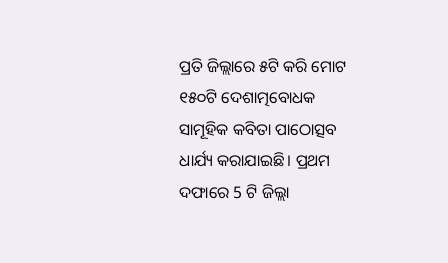ପ୍ରତି ଜିଲ୍ଲାରେ ୫ଟି କରି ମୋଟ ୧୫୦ଟି ଦେଶାତ୍ମବୋଧକ ସାମୂହିକ କବିତା ପାଠୋତ୍ସବ ଧାର୍ଯ୍ୟ କରାଯାଇଛି। ପ୍ରଥମ ଦଫାରେ 5 ଟି ଜିଲ୍ଲା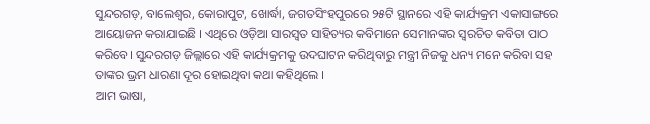ସୁନ୍ଦରଗଡ଼, ବାଲେଶ୍ୱର, କୋରାପୁଟ, ଖୋର୍ଦ୍ଧା, ଜଗତସିଂହପୁରରେ ୨୫ଟି ସ୍ଥାନରେ ଏହି କାର୍ଯ୍ୟକ୍ରମ ଏକାସାଙ୍ଗରେ ଆୟୋଜନ କରାଯାଇଛି । ଏଥିରେ ଓଡ଼ିଆ ସାରସ୍ୱତ ସାହିତ୍ୟର କବିମାନେ ସେମାନଙ୍କର ସ୍ୱରଚିତ କବିତା ପାଠ କରିବେ। ସୁନ୍ଦରଗଡ଼ ଜିଲ୍ଲାରେ ଏହି କାର୍ଯ୍ୟକ୍ରମକୁ ଉଦଘାଟନ କରିଥିବାରୁ ମନ୍ତ୍ରୀ ନିଜକୁ ଧନ୍ୟ ମନେ କରିବା ସହ ତାଙ୍କର ଭ୍ରମ ଧାରଣା ଦୂର ହୋଇଥିବା କଥା କହିଥିଲେ ।
ଆମ ଭାଷା,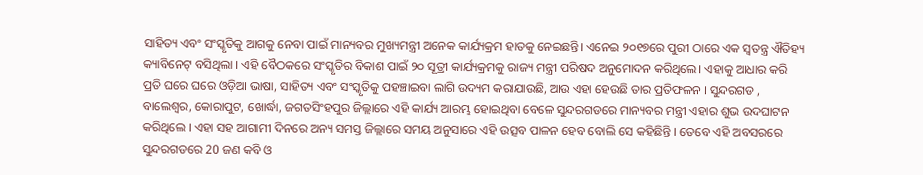ସାହିତ୍ୟ ଏବଂ ସଂସ୍କୃତିକୁ ଆଗକୁ ନେବା ପାଇଁ ମାନ୍ୟବର ମୁଖ୍ୟମନ୍ତ୍ରୀ ଅନେକ କାର୍ଯ୍ୟକ୍ରମ ହାତକୁ ନେଇଛନ୍ତି। ଏନେଇ ୨୦୧୭ରେ ପୁରୀ ଠାରେ ଏକ ସ୍ୱତନ୍ତ୍ର ଐତିହ୍ୟ କ୍ୟାବିନେଟ୍ ବସିଥିଲା । ଏହି ବୈଠକରେ ସଂସ୍କୃତିର ବିକାଶ ପାଇଁ ୨୦ ସୂତ୍ରୀ କାର୍ଯ୍ୟକ୍ରମକୁ ରାଜ୍ୟ ମନ୍ତ୍ରୀ ପରିଷଦ ଅନୁମୋଦନ କରିଥିଲେ। ଏହାକୁ ଆଧାର କରି ପ୍ରତି ଘରେ ଘରେ ଓଡ଼ିଆ ଭାଷା, ସାହିତ୍ୟ ଏବଂ ସଂସ୍କୃତିକୁ ପହଞ୍ଚାଇବା ଲାଗି ଉଦ୍ୟମ କରାଯାଉଛି, ଆଉ ଏହା ହେଉଛି ତାର ପ୍ରତିଫଳନ । ସୁନ୍ଦରଗଡ , ବାଲେଶ୍ୱର, କୋରାପୁଟ, ଖୋର୍ଦ୍ଧା, ଜଗତସିଂହପୁର ଜିଲ୍ଲାରେ ଏହି କାର୍ଯ୍ୟ ଆରମ୍ଭ ହୋଇଥିବା ବେଳେ ସୁନ୍ଦରଗଡରେ ମାନ୍ୟବର ମନ୍ତ୍ରୀ ଏହାର ଶୁଭ ଉଦଘାଟନ କରିଥିଲେ । ଏହା ସହ ଆଗାମୀ ଦିନରେ ଅନ୍ୟ ସମସ୍ତ ଜିଲ୍ଲାରେ ସମୟ ଅନୁସାରେ ଏହି ଉତ୍ସବ ପାଳନ ହେବ ବୋଲି ସେ କହିଛିନ୍ତି । ତେବେ ଏହି ଅବସରରେ ସୁନ୍ଦରଗଡରେ 20 ଜଣ କବି ଓ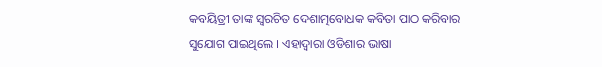କବୟିତ୍ରୀ ତାଙ୍କ ସ୍ୱରଚିତ ଦେଶାତ୍ମବୋଧକ କବିତା ପାଠ କରିବାର ସୁଯୋଗ ପାଇଥିଲେ । ଏହାଦ୍ୱାରା ଓଡିଶାର ଭାଷା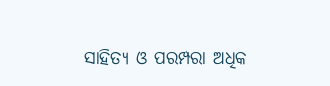ସାହିତ୍ୟ ଓ ପରମ୍ପରା ଅଧିକ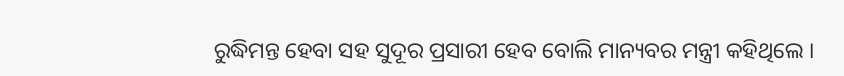ରୁଦ୍ଧିମନ୍ତ ହେବା ସହ ସୁଦୂର ପ୍ରସାରୀ ହେବ ବୋଲି ମାନ୍ୟବର ମନ୍ତ୍ରୀ କହିଥିଲେ ।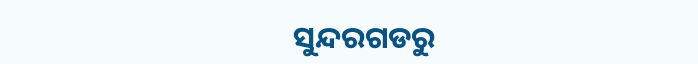ସୁନ୍ଦରଗଡରୁ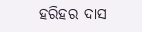ହରିହର ଦାସ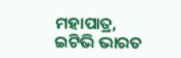ମହାପାତ୍ର, ଇଟିଭି ଭାରତ